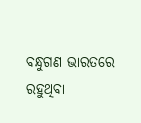ବନ୍ଧୁଗଣ ଭାରତରେ ରହୁଥିବା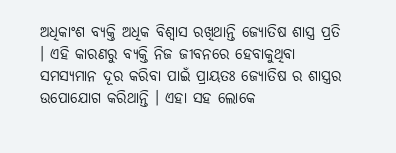ଅଧିକାଂଶ ବ୍ୟକ୍ତି ଅଧିକ ବିଶ୍ଵାସ ରଖିଥାନ୍ତି ଜ୍ଯୋତିଷ ଶାସ୍ତ୍ର ପ୍ରତି । ଏହି କାରଣରୁ ବ୍ୟକ୍ତି ନିଜ ଜୀବନରେ ହେବାକୁଥିବା ସମସ୍ୟମାନ ଦୂର କରିବା ପାଇଁ ପ୍ରାୟତଃ ଜ୍ଯୋତିଷ ର ଶାସ୍ତ୍ରର ଉପୋଯୋଗ କରିଥାନ୍ତି । ଏହା ସହ ଲୋକେ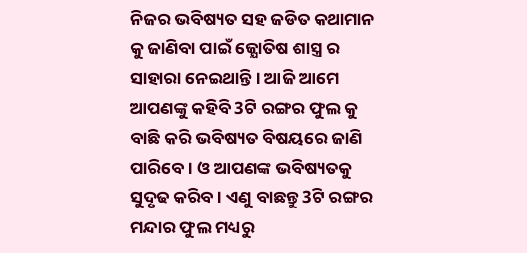ନିଜର ଭବିଷ୍ୟତ ସହ ଜଡିତ କଥାମାନ କୁ ଜାଣିବା ପାଇଁ ଜ୍ଯୋତିଷ ଶାସ୍ତ୍ର ର ସାହାରା ନେଇଥାନ୍ତି । ଆଜି ଆମେ ଆପଣଙ୍କୁ କହିବି 3ଟି ରଙ୍ଗର ଫୁଲ କୁ ବାଛି କରି ଭବିଷ୍ୟତ ବିଷୟରେ ଜାଣି ପାରିବେ । ଓ ଆପଣଙ୍କ ଭବିଷ୍ୟତକୁ ସୁଦୃଢ କରିବ । ଏଣୁ ବାଛନ୍ତୁ 3ଟି ରଙ୍ଗର ମନ୍ଦାର ଫୁଲ ମଧ୍ୟରୁ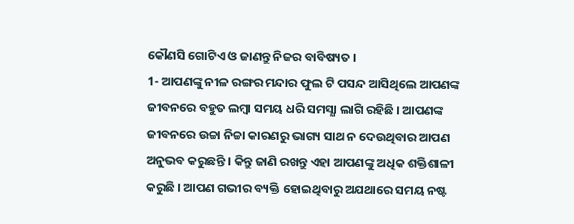କୌଣସି ଗୋଟିଏ ଓ ଜାଣନ୍ତୁ ନିଜର ବାବିଷ୍ୟତ ।
1- ଆପଣଙ୍କୁ ନୀଳ ରଙ୍ଗର ମନ୍ଦାର ଫୁଲ ଟି ପସନ୍ଦ ଆସିଥିଲେ ଆପଣଙ୍କ ଜୀବନରେ ବହୁତ ଲମ୍ବା ସମୟ ଧରି ସମସ୍ଯା ଲାଗି ରହିଛି । ଆପଣଙ୍କ ଜୀବନରେ ଉଚ୍ଚା ନିଚ୍ଚା କାରଣରୁ ଭାଗ୍ୟ ସାଥ ନ ଦେଉଥିବାର ଆପଣ ଅନୁଭବ କରୁଛନ୍ତି । କିନ୍ତୁ ଜାଣି ରଖନ୍ତୁ ଏହା ଆପଣଙ୍କୁ ଅଧିକ ଶକ୍ତିଶାଳୀ କରୁଛି । ଆପଣ ଗଭୀର ବ୍ୟକ୍ତି ହୋଇଥିବାରୁ ଅଯଥାରେ ସମୟ ନଷ୍ଟ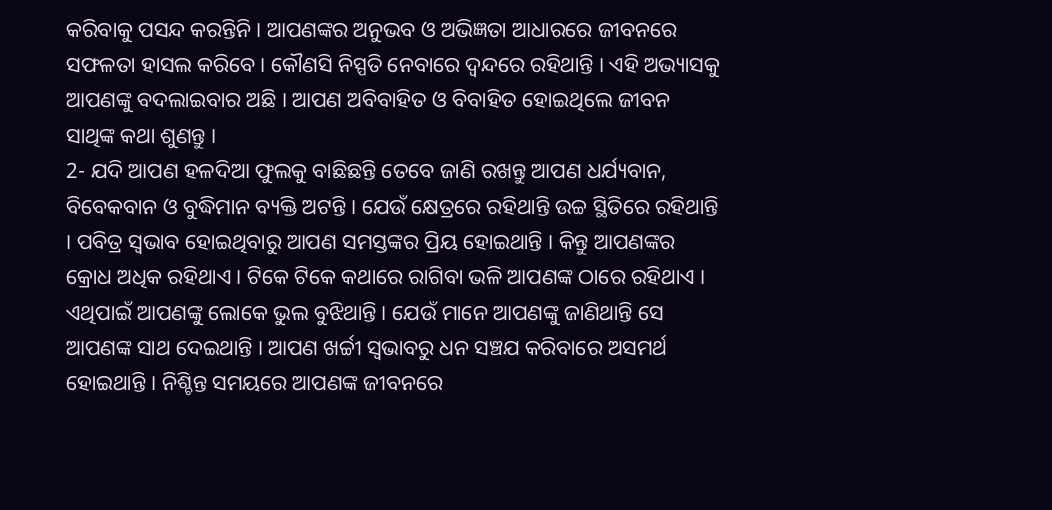କରିବାକୁ ପସନ୍ଦ କରନ୍ତିନି । ଆପଣଙ୍କର ଅନୁଭବ ଓ ଅଭିଜ୍ଞତା ଆଧାରରେ ଜୀବନରେ ସଫଳତା ହାସଲ କରିବେ । କୌଣସି ନିସ୍ପତି ନେବାରେ ଦ୍ଵନ୍ଦରେ ରହିଥାନ୍ତି । ଏହି ଅଭ୍ୟାସକୁ ଆପଣଙ୍କୁ ବଦଲାଇବାର ଅଛି । ଆପଣ ଅବିବାହିତ ଓ ବିବାହିତ ହୋଇଥିଲେ ଜୀବନ ସାଥିଙ୍କ କଥା ଶୁଣନ୍ତୁ ।
2- ଯଦି ଆପଣ ହଳଦିଆ ଫୁଲକୁ ବାଛିଛନ୍ତି ତେବେ ଜାଣି ରଖନ୍ତୁ ଆପଣ ଧର୍ଯ୍ୟବାନ, ବିବେକବାନ ଓ ବୁଦ୍ଧିମାନ ବ୍ୟକ୍ତି ଅଟନ୍ତି । ଯେଉଁ କ୍ଷେତ୍ରରେ ରହିଥାନ୍ତି ଉଚ୍ଚ ସ୍ଥିତିରେ ରହିଥାନ୍ତି । ପବିତ୍ର ସ୍ଵଭାବ ହୋଇଥିବାରୁ ଆପଣ ସମସ୍ତଙ୍କର ପ୍ରିୟ ହୋଇଥାନ୍ତି । କିନ୍ତୁ ଆପଣଙ୍କର କ୍ରୋଧ ଅଧିକ ରହିଥାଏ । ଟିକେ ଟିକେ କଥାରେ ରାଗିବା ଭଳି ଆପଣଙ୍କ ଠାରେ ରହିଥାଏ । ଏଥିପାଇଁ ଆପଣଙ୍କୁ ଲୋକେ ଭୁଲ ବୁଝିଥାନ୍ତି । ଯେଉଁ ମାନେ ଆପଣଙ୍କୁ ଜାଣିଥାନ୍ତି ସେ ଆପଣଙ୍କ ସାଥ ଦେଇଥାନ୍ତି । ଆପଣ ଖର୍ଚ୍ଚୀ ସ୍ବଭାବରୁ ଧନ ସଞ୍ଚଯ କରିବାରେ ଅସମର୍ଥ ହୋଇଥାନ୍ତି । ନିଶ୍ଚିନ୍ତ ସମୟରେ ଆପଣଙ୍କ ଜୀବନରେ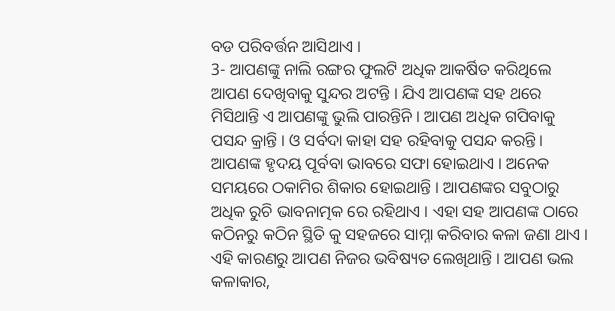ବଡ ପରିବର୍ତ୍ତନ ଆସିଥାଏ ।
3- ଆପଣଙ୍କୁ ନାଲି ରଙ୍ଗର ଫୁଲଟି ଅଧିକ ଆକର୍ଷିତ କରିଥିଲେ ଆପଣ ଦେଖିବାକୁ ସୁନ୍ଦର ଅଟନ୍ତି । ଯିଏ ଆପଣଙ୍କ ସହ ଥରେ ମିସିଥାନ୍ତି ଏ ଆପଣଙ୍କୁ ଭୁଲି ପାରନ୍ତିନି । ଆପଣ ଅଧିକ ଗପିବାକୁ ପସନ୍ଦ କ୍ରାନ୍ତି । ଓ ସର୍ବଦା କାହା ସହ ରହିବାକୁ ପସନ୍ଦ କରନ୍ତି । ଆପଣଙ୍କ ହୃଦୟ ପୂର୍ବବା ଭାବରେ ସଫା ହୋଇଥାଏ । ଅନେକ ସମୟରେ ଠକାମିର ଶିକାର ହୋଇଥାନ୍ତି । ଆପଣଙ୍କର ସବୁଠାରୁ ଅଧିକ ରୁଚି ଭାବନାତ୍ମକ ରେ ରହିଥାଏ । ଏହା ସହ ଆପଣଙ୍କ ଠାରେ କଠିନରୁ କଠିନ ସ୍ଥିତି କୁ ସହଜରେ ସାମ୍ନା କରିବାର କଳା ଜଣା ଥାଏ । ଏହି କାରଣରୁ ଆପଣ ନିଜର ଭବିଷ୍ୟତ ଲେଖିଥାନ୍ତି । ଆପଣ ଭଲ କଳାକାର,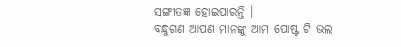ସଙ୍ଗୀତଜ୍ଞ ହୋଇପାରନ୍ତି ।
ବନ୍ଧୁଗଣ ଆପଣ ମାନଙ୍କୁ ଆମ ପୋଷ୍ଟ ଟି ଭଲ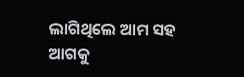ଲାଗିଥିଲେ ଆମ ସହ ଆଗକୁ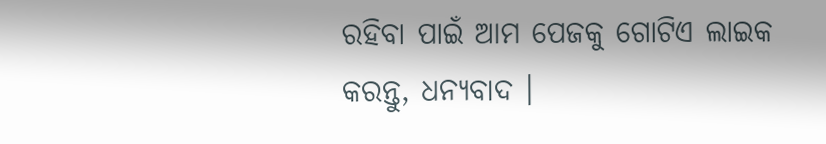ରହିବା ପାଇଁ ଆମ ପେଜକୁ ଗୋଟିଏ ଲାଇକ କରନ୍ତୁ, ଧନ୍ୟବାଦ ।